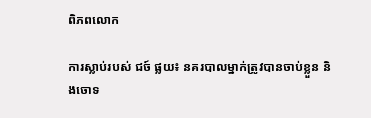ពិភពលោក

ការស្លាប់របស់ ជច៍ ផ្លយ៖ នគរបាលម្នាក់ត្រូវបានចាប់ខ្លួន និងចោទ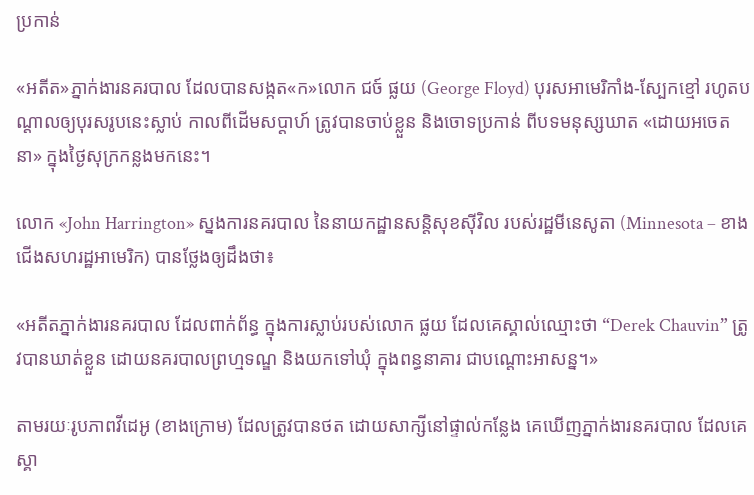ប្រកាន់

«អតីត»ភ្នាក់ងារនគរបាល ដែលបានសង្កត«ក»លោក ជច៍ ផ្លយ (George Floyd) បុរសអាមេរិកាំង-ស្បែកខ្មៅ រហូតបណ្ដាលឲ្យបុរសរូបនេះស្លាប់ កាលពីដើមសប្ដាហ៍ ត្រូវបានចាប់ខ្លួន និងចោទប្រកាន់ ពីបទមនុស្សឃាត «ដោយអចេតនា» ក្នុងថ្ងៃសុក្រកន្លងមកនេះ។

លោក «John Harrington» ស្នងការនគរបាល នៃនាយកដ្ឋានសន្តិសុខស៊ីវិល របស់រដ្ឋមីនេសូតា (Minnesota – ខាងជើងសហរដ្ឋអាមេរិក) បានថ្លែងឲ្យដឹងថា៖

«អតីតភ្នាក់ងារនគរបាល ដែលពាក់ព័ន្ធ ក្នុងការស្លាប់របស់លោក ផ្លយ ដែលគេស្គាល់ឈ្មោះថា “Derek Chauvin” ត្រូវបានឃាត់ខ្លួន ដោយនគរបាលព្រហ្មទណ្ឌ និងយកទៅឃុំ ក្នុងពន្ធនាគារ ជាបណ្ដោះអាសន្ន។»

តាមរយៈរូបភាពវីដេអូ (ខាងក្រោម) ដែលត្រូវបានថត ដោយសាក្សីនៅផ្ទាល់កន្លែង គេឃើញភ្នាក់ងារនគរបាល ដែលគេស្គា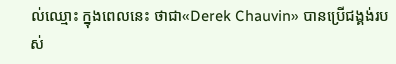ល់ឈ្មោះ ក្នុងពេលនេះ ថាជា«Derek Chauvin» បានប្រើជង្គង់របស់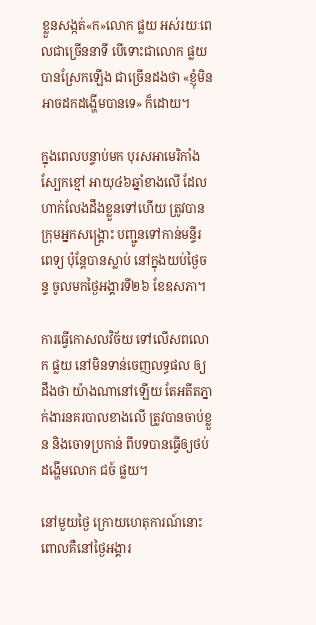ខ្លួនសង្កត់«ក»លោក ផ្លយ អស់រយៈពេលជាច្រើននាទី បើទោះជាលោក ផ្លយ បានស្រែកឡើង ជាច្រើនដងថា «ខ្ញុំមិនអាចដកដង្ហើមបានទេ» ក៏ដោយ។

ក្នុងពេលបន្ទាប់មក បុរសអាមេរិកាំងស្បែកខ្មៅ អាយុ៤៦ឆ្នាំខាងលើ ដែលហាក់លែងដឹងខ្លួនទៅហើយ ត្រូវបានក្រុមអ្នកសង្គ្រោះ បញ្ជូនទៅកាន់មន្ទីរពេទ្យ ប៉ុន្តែបានស្លាប់ នៅក្នុងយប់ថ្ងៃចន្ទ ចូលមកថ្ងៃអង្គារទី២៦ ខែឧសភា។

ការធ្វើកោសលវិច័យ ទៅលើសពលោក ផ្លយ នៅមិនទាន់ចេញលទ្ធផល ឲ្យដឹងថា យ៉ាងណានៅឡើយ តែអតីតភ្នាក់ងារនគរបាលខាងលើ ត្រូវបានចាប់ខ្លួន និងចោទប្រកាន់ ពីបទបានធ្វើឲ្យថប់ដង្ហើមលោក ជច៍ ផ្លយ។

នៅមួយថ្ងៃ ក្រោយហេតុការណ៍នោះ ពោលគឺនៅថ្ងៃអង្គារ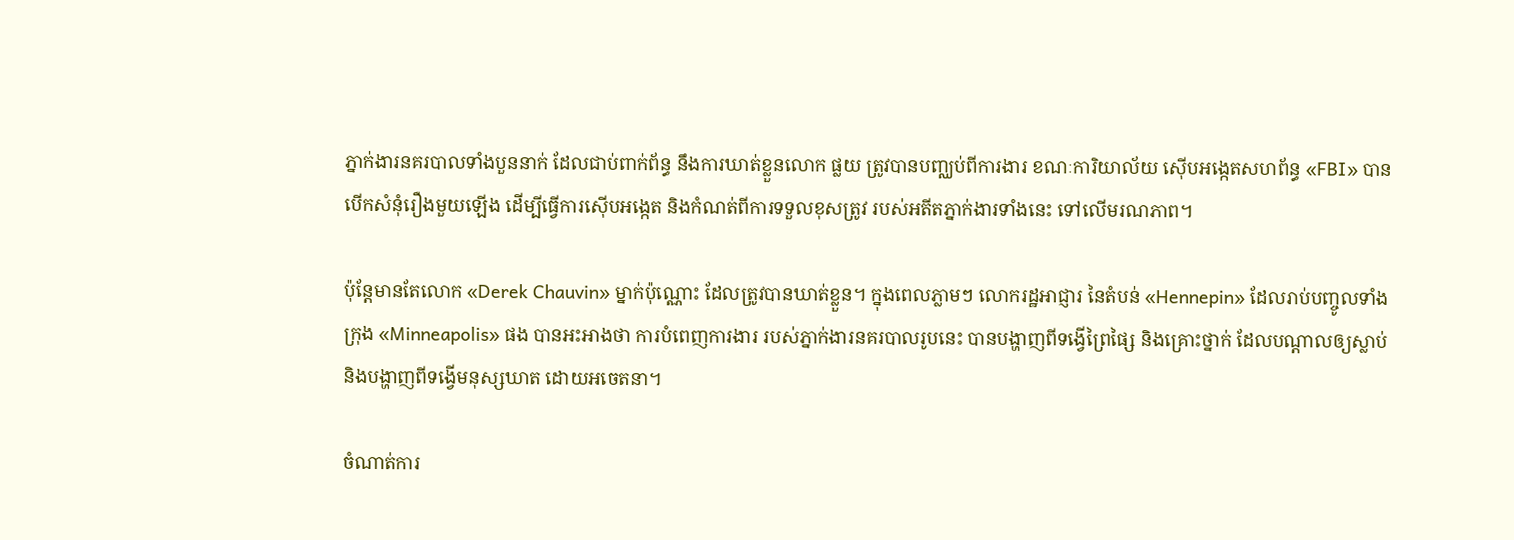ភ្នាក់ងារនគរបាលទាំងបួននាក់ ដែលជាប់ពាក់ព័ន្ធ នឹងការឃាត់ខ្លួនលោក ផ្លយ ត្រូវបានបញ្ឈប់ពីការងារ ខណៈការិយាល័យ ស៊ើបអង្កេតសហព័ន្ធ «FBI» បានបើកសំនុំរឿងមួយឡើង ដើម្បីធ្វើការស៊ើបអង្កេត និងកំណត់ពីការទទួលខុសត្រូវ របស់អតីតភ្នាក់ងារទាំងនេះ ទៅលើមរណភាព។

ប៉ុន្តែមានតែលោក «Derek Chauvin» ម្នាក់ប៉ុណ្ណោះ ដែលត្រូវបានឃាត់ខ្លួន។ ក្នុងពេលភ្លាមៗ លោករដ្ឋអាជ្ញារ នៃតំបន់ «Hennepin» ដែលរាប់បញ្ចូលទាំងក្រុង «Minneapolis» ផង បានអះអាងថា ការបំពេញការងារ របស់ភ្នាក់ងារនគរបាលរូបនេះ បានបង្ហាញពីទង្វើព្រៃផ្សៃ និងគ្រោះថ្នាក់ ដែលបណ្ដាលឲ្យស្លាប់ និងបង្ហាញពីទង្វើមនុស្សឃាត ដោយអចេតនា។

ចំណាត់ការ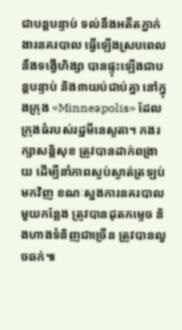ជាបន្តបន្ទាប់ ទល់នឹងអតីតភ្នាក់ងារនគរបាល ធ្វើឡើងស្របពេល នឹងទង្វើហិង្សា បានផ្ទុះឡើងជាបន្តបន្ទាប់ និង៣យប់ជាប់គ្នា នៅក្នុងក្រុង «Minneapolis» ដែលក្រុងធំរបស់រដ្ឋមីនេសូតា។ កងរក្សាសន្តិសុខ ត្រូវបានដាក់ពង្រាយ ដើម្បីនាំភាពស្ងប់ស្ងាត់ត្រឡប់មកវិញ ខណៈស្នងការនគរបាលមួយកន្លែង ត្រូវបានដុតកម្ទេច និងហាងទំនិញជាច្រើន ត្រូវបានលួចឆក់៕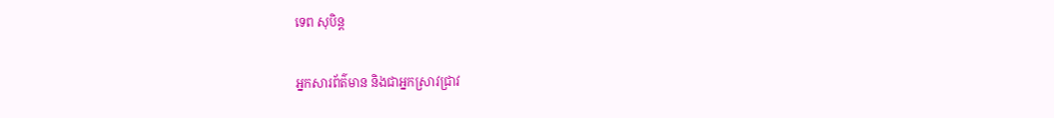ទេព សុបិន្ត

អ្នកសារព័ត៌មាន និងជាអ្នកស្រាវជ្រាវ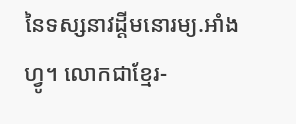នៃទស្សនាវដ្ដីមនោរម្យ.អាំងហ្វូ។ លោកជាខ្មែរ-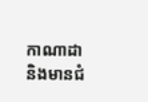កាណាដា និងមានជំ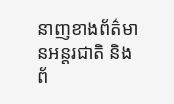នាញខាងព័ត៌មានអន្តរជាតិ និងព័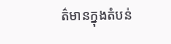ត៌មានក្នុងតំបន់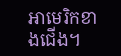អាមេរិកខាងជើង។